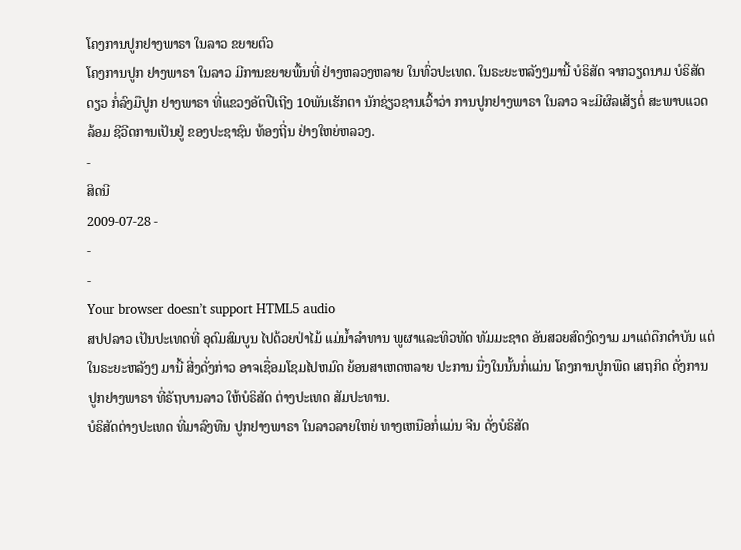ໂຄງການປູກຢາງພາຣາ ໃນລາວ ຂຍາຍຕົວ
ໂຄງການປູກ ຢາງພາຣາ ໃນລາວ ມີການຂຍາຍພື້ນທີ່ ຢ່າງຫລວງຫລາຍ ໃນທົ່ວປະເທດ. ໃນຣະຍະຫລັງໆມານີ້ ບໍຣິສັດ ຈາກວຽດນາມ ບໍຣິສັດດຽວ ກໍ່ລົງມືປູກ ຢາງພາຣາ ທີ່ແຂວງອັຕປືເຖີງ 10ພັນເຮັກຕາ ນັກຊ່ຽວຊານເວົ້າວ່າ ການປູກຢາງພາຣາ ໃນລາວ ຈະມີຜົລເສັຽຕໍ່ ສະພາບແວດລ້ອມ ຊີວີດການເປັນຢູ່ ຂອງປະຊາຊົນ ທ້ອງຖີ່ນ ຢ່າງໃຫຍ່ຫລວງ.
-
ສິດນີ
2009-07-28 -
-
-
Your browser doesn’t support HTML5 audio
ສປປລາວ ເປັນປະເທດທີ່ ອຸດົມສົມບູນ ໄປດ້ວຍປ່າໄມ້ ແມ່ນ້ຳລຳທານ ພູຜາແລະທິວທັດ ທັມມະຊາດ ອັນສວຍສົດງົດງາມ ມາແຕ່ດືກດຳບັນ ແຕ່ໃນຣະຍະຫລັງໆ ມານີ້ ສີ່ງດັ່ງກ່າວ ອາຈເຊື່ອມໂຊມໄປຫມົດ ຍ້ອນສາເຫດຫລາຍ ປະການ ນື່ງໃນນັ້ນກໍ່ແມ່ນ ໂຄງການປູກພືດ ເສຖກິດ ດັ່ງການ ປູກຢາງພາຣາ ທີ່ຣັຖບານລາວ ໃຫ້ບໍຣິສັດ ຕ່າງປະເທດ ສັມປະທານ.
ບໍຣິສັດຕ່າງປະເທດ ທີ່ມາລົງທືນ ປູກຢາງພາຣາ ໃນລາວລາຍໃຫຍ່ ທາງເຫນືອກໍ່ແມ່ນ ຈີນ ດັ່ງບໍຣິສັດ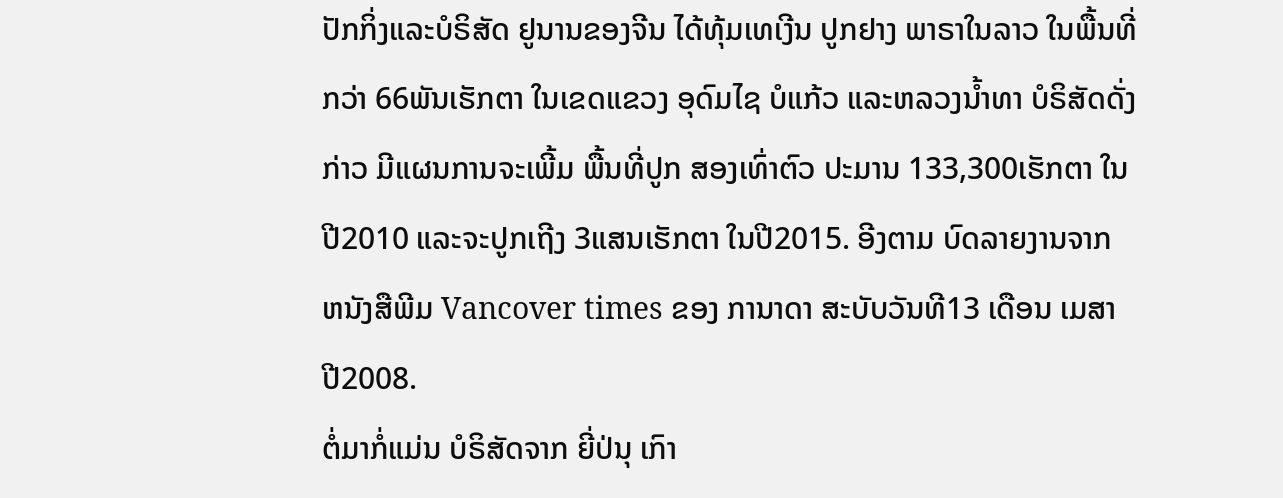ປັກກິ່ງແລະບໍຣິສັດ ຢູນານຂອງຈີນ ໄດ້ທຸ້ມເທເງີນ ປູກຢາງ ພາຣາໃນລາວ ໃນພື້ນທີ່ກວ່າ 66ພັນເຮັກຕາ ໃນເຂດແຂວງ ອຸດົມໄຊ ບໍແກ້ວ ແລະຫລວງນ້ຳທາ ບໍຣິສັດດັ່ງກ່າວ ມີແຜນການຈະເພີ້ມ ພື້ນທີ່ປູກ ສອງເທົ່າຕົວ ປະມານ 133,300ເຮັກຕາ ໃນປີ2010 ແລະຈະປູກເຖີງ 3ແສນເຮັກຕາ ໃນປີ2015. ອີງຕາມ ບົດລາຍງານຈາກ ຫນັງສືພີມ Vancover times ຂອງ ການາດາ ສະບັບວັນທີ13 ເດືອນ ເມສາ ປີ2008.
ຕໍ່ມາກໍ່ແມ່ນ ບໍຣິສັດຈາກ ຍີ່ປ່ນຸ ເກົາ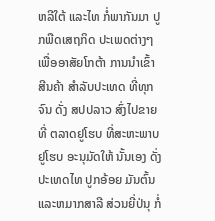ຫລີໃຕ້ ແລະໄທ ກໍ່ພາກັນມາ ປູກພືດເສຖກິດ ປະເພດຕ່າງໆ ເພື່ອອາສັຍໂກຕ້າ ການນຳເຂົ້າສີນຄ້າ ສຳລັບປະເທດ ທີ່ທຸກຈົນ ດັ່ງ ສປປລາວ ສົ່ງໄປຂາຍທີ່ ຕລາດຢູໂຮບ ທີ່ສະຫະພາບ ຢູໂຮບ ອະນຸມັດໃຫ້ ນັ້ນເອງ ດັ່ງປະເທດໄທ ປູກອ້ອຍ ມັນຕົ້ນ ແລະຫມາກສາລີ ສ່ວນຍີ່ປ່ນຸ ກໍ່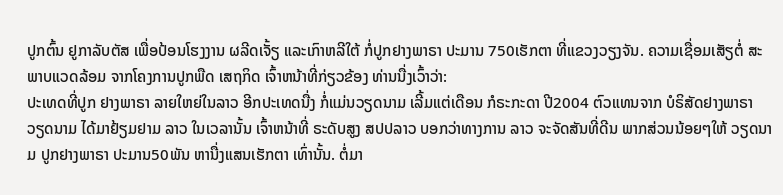ປູກຕົ້ນ ຢູກາລັບຕັສ ເພື່ອປ້ອນໂຮງງານ ຜລີດເຈັ້ຽ ແລະເກົາຫລີໃຕ້ ກໍ່ປູກຢາງພາຣາ ປະມານ 750ເຮັກຕາ ທີ່ແຂວງວຽງຈັນ. ຄວາມເຊື່ອມເສັຽຕໍ່ ສະພາບແວດລ້ອມ ຈາກໂຄງການປູກພືດ ເສຖກິດ ເຈົ້າຫນ້າທີ່ກ່ຽວຂ້ອງ ທ່ານນື່ງເວົ້າວ່າ:
ປະເທດທີ່ປູກ ຢາງພາຣາ ລາຍໃຫຍ່ໃນລາວ ອີກປະເທດນື່ງ ກໍ່ແມ່ນວຽດນາມ ເລີ້ມແຕ່ເດືອນ ກໍຣະກະດາ ປີ2004 ຕົວແທນຈາກ ບໍຣິສັດຢາງພາຣາ ວຽດນາມ ໄດ້ມາຢ້ຽມຢາມ ລາວ ໃນເວລານັ້ນ ເຈົ້າຫນ້າທີ່ ຣະດັບສູງ ສປປລາວ ບອກວ່າທາງການ ລາວ ຈະຈັດສັນທີ່ດີນ ພາກສ່ວນນ້ອຍໆໃຫ້ ວຽດນາມ ປູກຢາງພາຣາ ປະມານ50ພັນ ຫານື່ງແສນເຮັກຕາ ເທົ່ານັ້ນ. ຕໍ່ມາ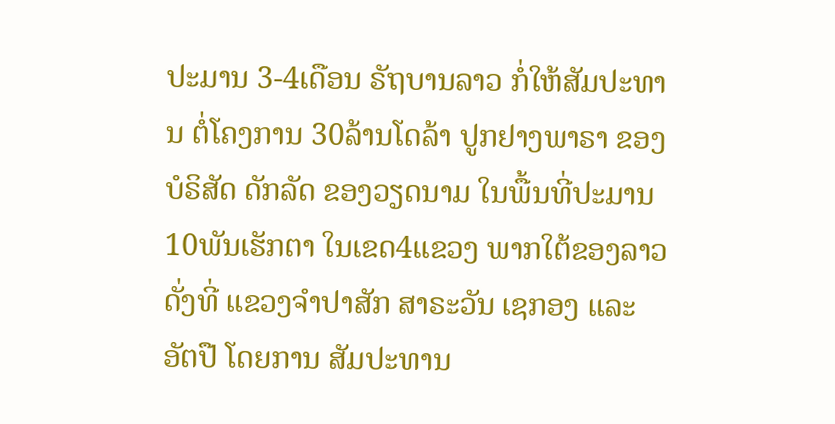ປະມານ 3-4ເດືອນ ຣັຖບານລາວ ກໍ່ໃຫ້ສັມປະທານ ຕໍ່ໂຄງການ 30ລ້ານໂດລ້າ ປູກຢາງພາຣາ ຂອງບໍຣິສັດ ດັກລັດ ຂອງວຽດນາມ ໃນພື້ນທີ່ປະມານ 10ພັນເຮັກຕາ ໃນເຂດ4ແຂວງ ພາກໃຕ້ຂອງລາວ ດັ່ງທີ່ ແຂວງຈຳປາສັກ ສາຣະວັນ ເຊກອງ ແລະ ອັຕປື ໂດຍການ ສັມປະທານ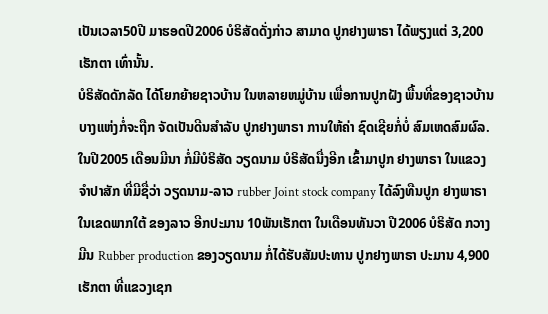ເປັນເວລາ50ປີ ມາຮອດປີ2006 ບໍຣິສັດດັ່ງກ່າວ ສາມາດ ປູກຢາງພາຣາ ໄດ້ພຽງແຕ່ 3,200ເຮັກຕາ ເທົ່ານັ້ນ.
ບໍຣິສັດດັກລັດ ໄດ້ໂຍກຍ້າຍຊາວບ້ານ ໃນຫລາຍຫມູ່ບ້ານ ເພື່ອການປູກຝັງ ພື້ນທີ່ຂອງຊາວບ້ານ ບາງແຫ່ງກໍ່ຈະຖືກ ຈັດເປັນດີນສຳລັບ ປູກຢາງພາຣາ ການໃຫ້ຄ່າ ຊົດເຊີຍກໍ່ບໍ່ ສົມເຫດສົມຜົລ. ໃນປີ2005 ເດືອນມີນາ ກໍ່ມີບໍຣິສັດ ວຽດນາມ ບໍຣິສັດນື່ງອີກ ເຂົ້າມາປູກ ຢາງພາຣາ ໃນແຂວງຈຳປາສັກ ທີ່ມີຊື່ວ່າ ວຽດນາມ-ລາວ rubber Joint stock company ໄດ້ລົງທືນປູກ ຢາງພາຣາ ໃນເຂດພາກໃຕ້ ຂອງລາວ ອີກປະມານ 10ພັນເຮັກຕາ ໃນເດືອນທັນວາ ປີ2006 ບໍຣິສັດ ກວາງມີນ Rubber production ຂອງວຽດນາມ ກໍ່ໄດ້ຮັບສັມປະທານ ປູກຢາງພາຣາ ປະມານ 4,900ເຮັກຕາ ທີ່ແຂວງເຊກ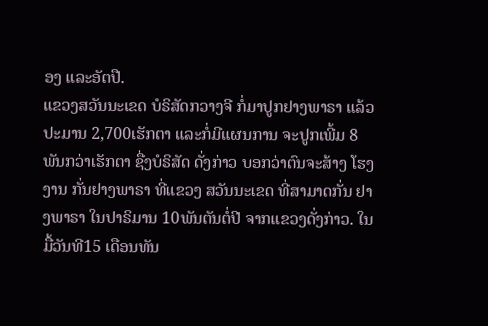ອງ ແລະອັຕປື.
ແຂວງສວັນນະເຂດ ບໍຣິສັດກວາງຈີ ກໍ່ມາປູກຢາງພາຣາ ແລ້ວປະມານ 2,700ເຮັກຕາ ແລະກໍ່ມີແຜນການ ຈະປູກເພີ້ມ 8ພັນກວ່າເຮັກຕາ ຊື່ງບໍຣິສັດ ດັ່ງກ່າວ ບອກວ່າຕົນຈະສ້າງ ໂຮງງານ ກັ່ນຢາງພາຣາ ທີ່ແຂວງ ສວັນນະເຂດ ທີ່ສາມາດກັ່ນ ຢາງພາຣາ ໃນປາຣິມານ 10ພັນຕັນຕໍ່ປີ ຈາກແຂວງດັ່ງກ່າວ. ໃນມື້ວັນທີ15 ເດືອນທັນ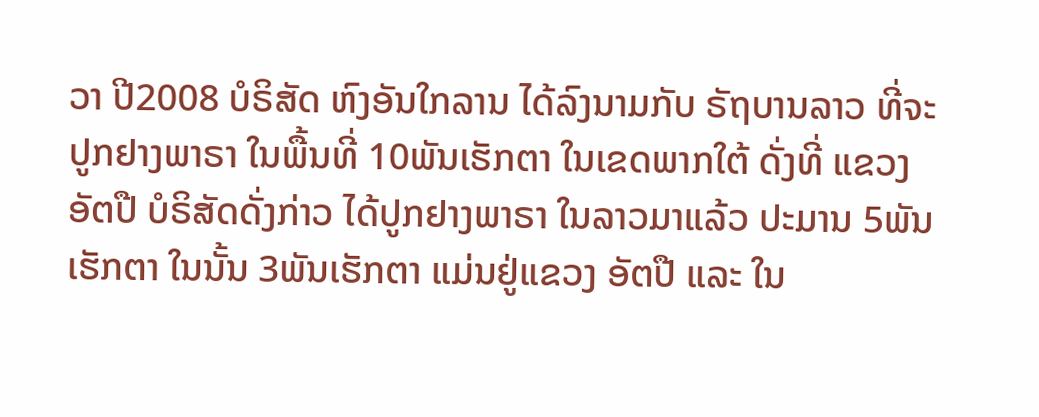ວາ ປີ2008 ບໍຣິສັດ ຫົງອັນໃກລານ ໄດ້ລົງນາມກັບ ຣັຖບານລາວ ທີ່ຈະປູກຢາງພາຣາ ໃນພື້ນທີ່ 10ພັນເຮັກຕາ ໃນເຂດພາກໃຕ້ ດັ່ງທີ່ ແຂວງອັຕປື ບໍຣິສັດດັ່ງກ່າວ ໄດ້ປູກຢາງພາຣາ ໃນລາວມາແລ້ວ ປະມານ 5ພັນເຮັກຕາ ໃນນັ້ນ 3ພັນເຮັກຕາ ແມ່ນຢູ່ແຂວງ ອັຕປື ແລະ ໃນ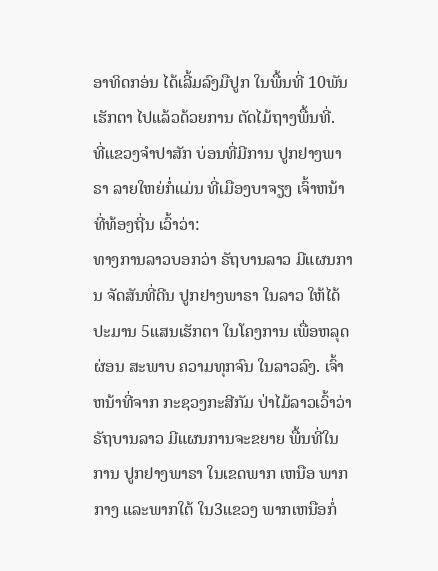ອາທິດກອ່ນ ໄດ້ເລີ້ມລົງມືປູກ ໃນພື້ນທີ່ 10ພັນເຮັກຕາ ໄປແລ້ວດ້ວຍການ ຕັດໄມ້ຖາງພື້ນທີ່.
ທີ່ແຂວງຈຳປາສັກ ບ່ອນທີ່ມີການ ປູກຢາງພາຣາ ລາຍໃຫຍ່ກໍ່ແມ່ນ ທີ່ເມືອງບາຈຽງ ເຈົ້າຫນ້າທີ່ທ້ອງຖີ່ນ ເວົ້າວ່າ:
ທາງການລາວບອກວ່າ ຣັຖບານລາວ ມີແຜນການ ຈັດສັນທີ່ດີນ ປູກຢາງພາຣາ ໃນລາວ ໃຫ້ໄດ້ປະມານ 5ແສນເຮັກຕາ ໃນໂຄງການ ເພື່ອຫລຸດຜ່ອນ ສະພາບ ຄວາມທຸກຈົນ ໃນລາວລົງ. ເຈົ້າຫນ້າທີ່ຈາກ ກະຊວງກະສີກັມ ປ່າໄມ້ລາວເວົ້າວ່າ ຣັຖບານລາວ ມີແຜນການຈະຂຍາຍ ພື້ນທີ່ໃນການ ປູກຢາງພາຣາ ໃນເຂດພາກ ເຫນືອ ພາກກາງ ແລະພາກໃຕ້ ໃນ3ແຂວງ ພາກເຫນືອກໍ່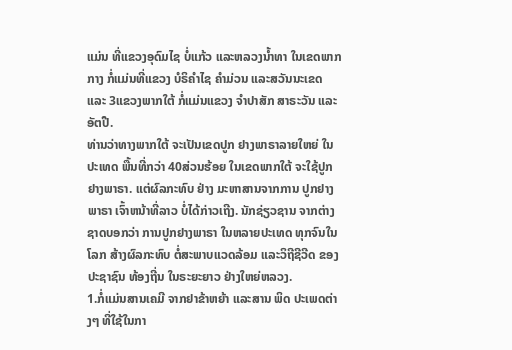ແມ່ນ ທີ່ແຂວງອຸດົມໄຊ ບໍ່ແກ້ວ ແລະຫລວງນ້ຳທາ ໃນເຂດພາກກາງ ກໍ່ແມ່ນທີ່ແຂວງ ບໍຣິຄຳໄຊ ຄຳມ່ວນ ແລະສວັນນະເຂດ ແລະ 3ແຂວງພາກໃຕ້ ກໍ່ແມ່ນແຂວງ ຈຳປາສັກ ສາຣະວັນ ແລະອັຕປື.
ທ່ານວ່າທາງພາກໃຕ້ ຈະເປັນເຂດປູກ ຢາງພາຣາລາຍໃຫຍ່ ໃນປະເທດ ພື້ນທີ່ກວ່າ 40ສ່ວນຮ້ອຍ ໃນເຂດພາກໃຕ້ ຈະໃຊ້ປູກຢາງພາຣາ. ແຕ່ຜົລກະທົບ ຢ່າງ ມະຫາສານຈາກການ ປູກຢາງພາຣາ ເຈົ້າຫນ້າທີ່ລາວ ບໍ່ໄດ້ກ່າວເຖີງ. ນັກຊ່ຽວຊານ ຈາກຕ່າງຊາດບອກວ່າ ການປູກຢາງພາຣາ ໃນຫລາຍປະເທດ ທຸກຈົນໃນໂລກ ສ້າງຜົລກະທົບ ຕໍ່ສະພາບແວດລ້ອມ ແລະວິຖີຊີວີດ ຂອງປະຊາຊົນ ທ້ອງຖີ່ນ ໃນຣະຍະຍາວ ຢ່າງໃຫຍ່ຫລວງ.
1.ກໍ່ແມ່ນສານເຄມີ ຈາກຢາຂ້າຫຍ້າ ແລະສານ ພິດ ປະເພດຕ່າງໆ ທີ່ໃຊ້ໃນກາ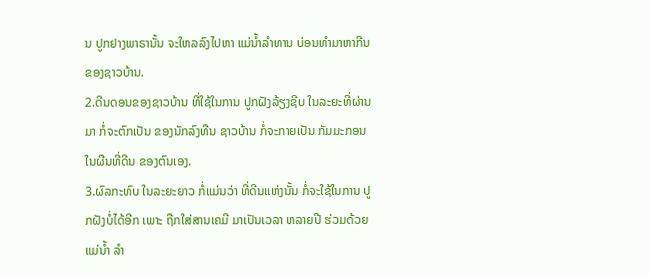ນ ປູກຢາງພາຣານັ້ນ ຈະໃຫລລົງໄປຫາ ແມ່ນ້ຳລຳທານ ບ່ອນທຳມາຫາກີນ ຂອງຊາວບ້ານ.
2.ດີນດອນຂອງຊາວບ້ານ ທີ່ໃຊ້ໃນການ ປູກຝັງລ້ຽງຊີບ ໃນລະຍະທີ່ຜ່ານມາ ກໍ່ຈະຕົກເປັນ ຂອງນັກລົງທືນ ຊາວບ້ານ ກໍ່ຈະກາຍເປັນ ກັມມະກອນ ໃນຜືນທີ່ດີນ ຂອງຕົນເອງ.
3.ຜົລກະທົບ ໃນລະຍະຍາວ ກໍ່ແມ່ນວ່າ ທີ່ດີນແຫ່ງນັ້ນ ກໍ່ຈະໃຊ້ໃນການ ປູກຝັງບໍ່ໄດ້ອີກ ເພາະ ຖືກໃສ່ສານເຄມີ ມາເປັນເວລາ ຫລາຍປີ ຮ່ວມດ້ວຍແມ່ນ້ຳ ລຳ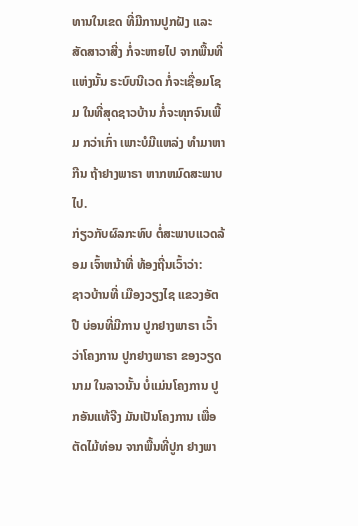ທານໃນເຂດ ທີ່ມີການປູກຝັງ ແລະສັດສາວາສີ່ງ ກໍ່ຈະຫາຍໄປ ຈາກພື້ນທີ່ແຫ່ງນັ້ນ ຣະບົບນີເວດ ກໍ່ຈະເຊື່ອມໂຊມ ໃນທີ່ສຸດຊາວບ້ານ ກໍ່ຈະທຸກຈົນເພີ້ມ ກວ່າເກົ່າ ເພາະບໍມີແຫລ່ງ ທຳມາຫາກີນ ຖ້າຢາງພາຣາ ຫາກຫມົດສະພາບໄປ.
ກ່ຽວກັບຜົລກະທົບ ຕໍ່ສະພາບແວດລ້ອມ ເຈົ້າຫນ້າທີ່ ທ້ອງຖີ່ນເວົ້າວ່າ:
ຊາວບ້ານທີ່ ເມືອງວຽງໄຊ ແຂວງອັຕປື ບ່ອນທີ່ມີການ ປູກຢາງພາຣາ ເວົ້າວ່າໂຄງການ ປູກຢາງພາຣາ ຂອງວຽດນາມ ໃນລາວນັ້ນ ບໍ່ແມ່ນໂຄງການ ປູກອັນແທ້ຈີງ ມັນເປັນໂຄງການ ເພື່ອຕັດໄມ້ທ່ອນ ຈາກພື້ນທີ່ປູກ ຢາງພາ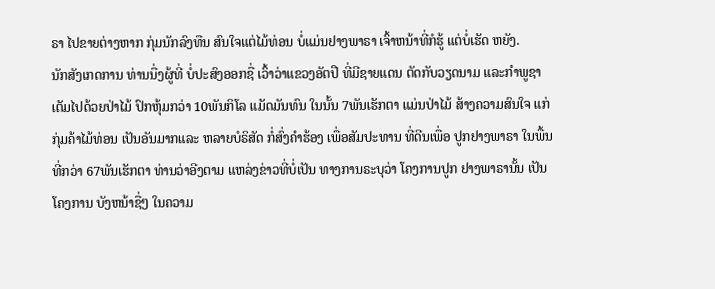ຣາ ໄປຂາຍຕ່າງຫາກ ກຸ່ມນັກລົງທືນ ສົນໃຈແຕ່ໄມ້ທ່ອນ ບໍ່ແມ່ນຢາງພາຣາ ເຈົ້າຫນ້າທີ່ກໍຮູ້ ແຕ່ບໍ່ເຮັດ ຫຍັງ.
ນັກສັງເກດການ ທ່ານນື່ງຜູ້ທີ່ ບໍ່ປະສົງອອກຊື່ ເວົ້າວ່າແຂວງອັຕປື ທີ່ມີຊາຍແດນ ຕັດກັບວຽດນາມ ແລະກຳພູຊາ ເຕັມໄປດ້ວຍປ່າໄມ້ ປົກຫຸ້ມກວ່າ 10ພັນກິໂລ ແມັດມັນທົນ ໃນນັ້ນ 7ພັນເຮັກຕາ ແມ່ນປ່າໄມ້ ສ້າງຄວາມສົນໃຈ ແກ່ກຸ່ມຄ້າໄມ້ທ່ອນ ເປັນອັນມາກແລະ ຫລາຍບໍຣິສັດ ກໍ່ສົ່ງຄຳຮ້ອງ ເພື່ອສັມປະທານ ທີ່ດີນເພື່ອ ປູກຢາງພາຣາ ໃນພື້ນທີ່ກວ່າ 67ພັນເຮັກຕາ ທ່ານວ່າອີງຕາມ ແຫລ່ງຂ່າວທີ່ບໍ່ເປັນ ທາງການຣະບຸວ່າ ໂຄງການປູກ ຢາງພາຣານັ້ນ ເປັນໂຄງການ ບັງຫນ້າຊື່ໆ ໃນຄວາມ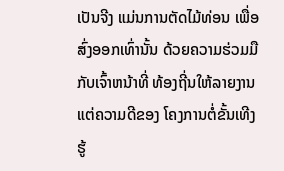ເປັນຈີງ ແມ່ນການຕັດໄມ້ທ່ອນ ເພື່ອສົ່ງອອກເທົ່ານັ້ນ ດ້ວຍຄວາມຮ່ວມມື ກັບເຈົ້າຫນ້າທີ່ ທ້ອງຖີ່ນໃຫ້ລາຍງານ ແຕ່ຄວາມດີຂອງ ໂຄງການຕໍ່ຂັ້ນເທີງ ຮູ້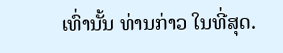ເທົ່ານັ້ນ ທ່ານກ່າວ ໃນທີ່ສຸດ.